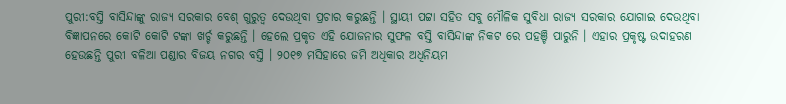ପୁରୀ:ବସ୍ତି ବାସିନ୍ଦାଙ୍କୁ ରାଜ୍ୟ ସରକାର ବେଶ୍ ଗୁରୁତ୍ଵ ଦେଉଥିବା ପ୍ରଚାର କରୁଛନ୍ତି । ସ୍ଥାୟୀ ପଟ୍ଟା ସହିତ ସବୁ ମୌଳିକ ସୁବିଧା ରାଜ୍ୟ ସରକାର ଯୋଗାଇ ଦେଉଥିବା ବିଜ୍ଞାପନରେ କୋଟି କୋଟି ଟଙ୍କା ଖର୍ଚ୍ଚ କରୁଛନ୍ତି । ହେଲେ ପ୍ରକୃତ ଏହି ଯୋଜନାର ସୁଫଳ ବସ୍ତି ବାସିନ୍ଦାଙ୍କ ନିକଟ ରେ ପହଞ୍ଚି ପାରୁନି । ଏହାର ପ୍ରକୃଷ୍ଟ ଉଦାହରଣ ହେଉଛନ୍ତି ପୁରୀ ବଳିଆ ପଣ୍ଡାର ବିଜୟ ନଗର ବସ୍ତି । ୨୦୧୭ ମସିହାରେ ଜମି ଅଧିକାର ଅଧିନିୟମ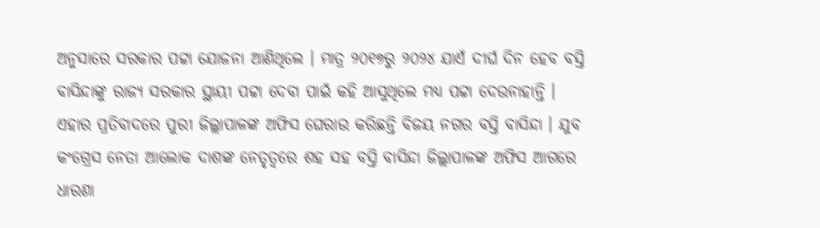ଅନୁସାରେ ସରକାର ପଟ୍ଟା ଯୋଜନା ଆଣିଥିଲେ । ମାତ୍ର ୨୦୧୭ରୁ ୨୦୨୪ ଯାଏଁ ଦୀର୍ଘ ଦିନ ହେବ ବସ୍ତି ବାସିନ୍ଦାଙ୍କୁ ରାଜ୍ୟ ସରକାର ସ୍ଥାୟୀ ପଟ୍ଟା ଦେବା ପାଇଁ କହି ଆସୁଥିଲେ ମଧ୍ୟ ପଟ୍ଟା ଦେଉନାହାନ୍ତି ।
ଏହାର ପ୍ରତିବାଦରେ ପୁରୀ ଜିଲ୍ଲାପାଳଙ୍କ ଅଫିସ ଘେରାଉ କରିଛନ୍ତି ବିଜୟ ନଗର ବସ୍ତି ବାସିନ୍ଦା । ଯୁବ କଂଗ୍ରେସ ନେତା ଆଲୋକ ଦାଶଙ୍କ ନେତୃତ୍ଵରେ ଶହ ସହ ବସ୍ତି ବାସିନ୍ଦା ଜିଲ୍ଲାପାଳଙ୍କ ଅଫିସ ଆଗରେ ଧାରଣା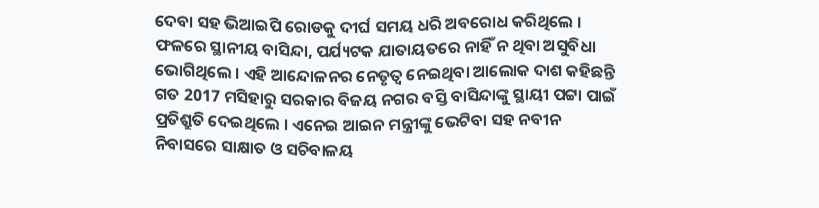ଦେବା ସହ ଭିଆଇପି ରୋଡକୁ ଦୀର୍ଘ ସମୟ ଧରି ଅବରୋଧ କରିଥିଲେ । ଫଳରେ ସ୍ଥାନୀୟ ବାସିନ୍ଦା, ପର୍ଯ୍ୟଟକ ଯାତାୟତରେ ନାହିଁ ନ ଥିବା ଅସୁବିଧା ଭୋଗିଥିଲେ । ଏହି ଆନ୍ଦୋଳନର ନେତୃତ୍ବ ନେଇଥିବା ଆଲୋକ ଦାଶ କହିଛନ୍ତି ଗତ 2017 ମସିହାରୁ ସରକାର ବିଜୟ ନଗର ବସ୍ତି ବାସିନ୍ଦାଙ୍କୁ ସ୍ଥାୟୀ ପଟ୍ଟା ପାଇଁ ପ୍ରତିଶ୍ରୁତି ଦେଇଥିଲେ । ଏନେଇ ଆଇନ ମନ୍ତ୍ରୀଙ୍କୁ ଭେଟିବା ସହ ନବୀନ ନିବାସରେ ସାକ୍ଷାତ ଓ ସଚିବାଳୟ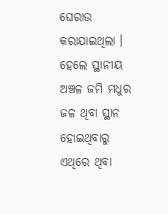ଘେରାଉ କରାଯାଇଥିଲା । ହେଲେ ସ୍ଥାନୀୟ ଅଞ୍ଚଳ ଜମି ମଧୁର ଜଳ ଥିବା ସ୍ଥାନ ହୋଇଥିବାରୁ ଏଥିରେ ଥିବା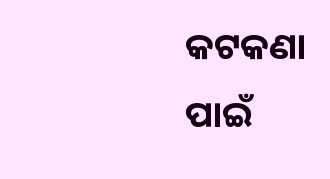କଟକଣା ପାଇଁ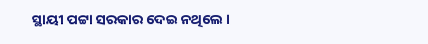ସ୍ଥାୟୀ ପଟ୍ଟା ସରକାର ଦେଇ ନଥିଲେ ।